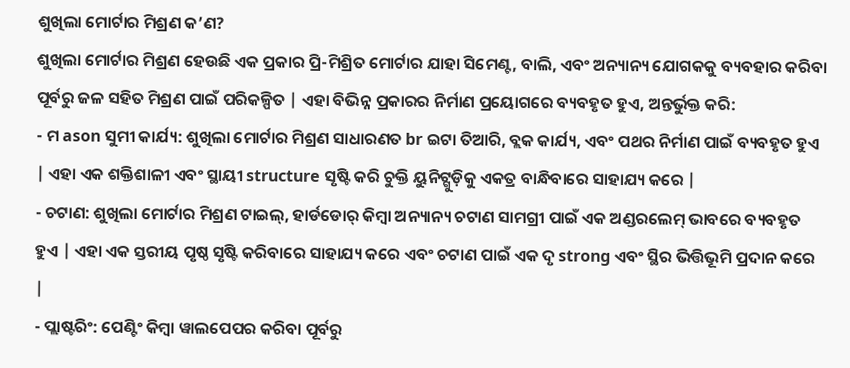ଶୁଖିଲା ମୋର୍ଟାର ମିଶ୍ରଣ କ’ଣ?
ଶୁଖିଲା ମୋର୍ଟାର ମିଶ୍ରଣ ହେଉଛି ଏକ ପ୍ରକାର ପ୍ରି-ମିଶ୍ରିତ ମୋର୍ଟାର ଯାହା ସିମେଣ୍ଟ, ବାଲି, ଏବଂ ଅନ୍ୟାନ୍ୟ ଯୋଗକକୁ ବ୍ୟବହାର କରିବା ପୂର୍ବରୁ ଜଳ ସହିତ ମିଶ୍ରଣ ପାଇଁ ପରିକଳ୍ପିତ | ଏହା ବିଭିନ୍ନ ପ୍ରକାରର ନିର୍ମାଣ ପ୍ରୟୋଗରେ ବ୍ୟବହୃତ ହୁଏ, ଅନ୍ତର୍ଭୁକ୍ତ କରି:
- ମ ason ସୁମୀ କାର୍ଯ୍ୟ: ଶୁଖିଲା ମୋର୍ଟାର ମିଶ୍ରଣ ସାଧାରଣତ br ଇଟା ତିଆରି, ବ୍ଲକ କାର୍ଯ୍ୟ, ଏବଂ ପଥର ନିର୍ମାଣ ପାଇଁ ବ୍ୟବହୃତ ହୁଏ | ଏହା ଏକ ଶକ୍ତିଶାଳୀ ଏବଂ ସ୍ଥାୟୀ structure ସୃଷ୍ଟି କରି ଚୁକ୍ତି ୟୁନିଟ୍ଗୁଡ଼ିକୁ ଏକତ୍ର ବାନ୍ଧିବାରେ ସାହାଯ୍ୟ କରେ |
- ଚଟାଣ: ଶୁଖିଲା ମୋର୍ଟାର ମିଶ୍ରଣ ଟାଇଲ୍, ହାର୍ଡଡୋର୍ କିମ୍ବା ଅନ୍ୟାନ୍ୟ ଚଟାଣ ସାମଗ୍ରୀ ପାଇଁ ଏକ ଅଣ୍ଡରଲେମ୍ ଭାବରେ ବ୍ୟବହୃତ ହୁଏ | ଏହା ଏକ ସ୍ତରୀୟ ପୃଷ୍ଠ ସୃଷ୍ଟି କରିବାରେ ସାହାଯ୍ୟ କରେ ଏବଂ ଚଟାଣ ପାଇଁ ଏକ ଦୃ strong ଏବଂ ସ୍ଥିର ଭିତ୍ତିଭୂମି ପ୍ରଦାନ କରେ |
- ପ୍ଲାଷ୍ଟରିଂ: ପେଣ୍ଟିଂ କିମ୍ବା ୱାଲପେପର କରିବା ପୂର୍ବରୁ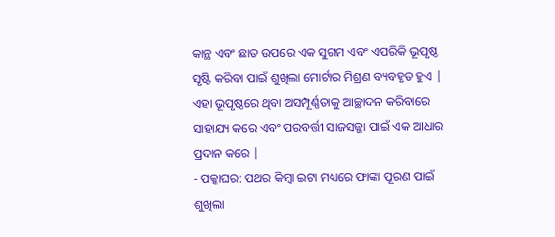କାନ୍ଥ ଏବଂ ଛାତ ଉପରେ ଏକ ସୁଗମ ଏବଂ ଏପରିକି ଭୂପୃଷ୍ଠ ସୃଷ୍ଟି କରିବା ପାଇଁ ଶୁଖିଲା ମୋର୍ଟାର ମିଶ୍ରଣ ବ୍ୟବହୃତ ହୁଏ | ଏହା ଭୂପୃଷ୍ଠରେ ଥିବା ଅସମ୍ପୂର୍ଣ୍ଣତାକୁ ଆଚ୍ଛାଦନ କରିବାରେ ସାହାଯ୍ୟ କରେ ଏବଂ ପରବର୍ତ୍ତୀ ସାଜସଜ୍ଜା ପାଇଁ ଏକ ଆଧାର ପ୍ରଦାନ କରେ |
- ପକ୍କାଘର: ପଥର କିମ୍ବା ଇଟା ମଧ୍ୟରେ ଫାଙ୍କା ପୂରଣ ପାଇଁ ଶୁଖିଲା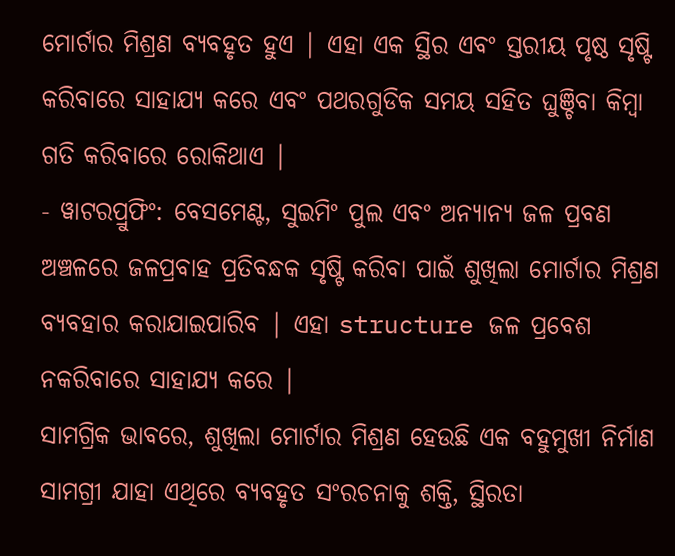ମୋର୍ଟାର ମିଶ୍ରଣ ବ୍ୟବହୃତ ହୁଏ | ଏହା ଏକ ସ୍ଥିର ଏବଂ ସ୍ତରୀୟ ପୃଷ୍ଠ ସୃଷ୍ଟି କରିବାରେ ସାହାଯ୍ୟ କରେ ଏବଂ ପଥରଗୁଡିକ ସମୟ ସହିତ ଘୁଞ୍ଚିବା କିମ୍ବା ଗତି କରିବାରେ ରୋକିଥାଏ |
- ୱାଟରପ୍ରୁଫିଂ: ବେସମେଣ୍ଟ, ସୁଇମିଂ ପୁଲ ଏବଂ ଅନ୍ୟାନ୍ୟ ଜଳ ପ୍ରବଣ ଅଞ୍ଚଳରେ ଜଳପ୍ରବାହ ପ୍ରତିବନ୍ଧକ ସୃଷ୍ଟି କରିବା ପାଇଁ ଶୁଖିଲା ମୋର୍ଟାର ମିଶ୍ରଣ ବ୍ୟବହାର କରାଯାଇପାରିବ | ଏହା structure ଜଳ ପ୍ରବେଶ ନକରିବାରେ ସାହାଯ୍ୟ କରେ |
ସାମଗ୍ରିକ ଭାବରେ, ଶୁଖିଲା ମୋର୍ଟାର ମିଶ୍ରଣ ହେଉଛି ଏକ ବହୁମୁଖୀ ନିର୍ମାଣ ସାମଗ୍ରୀ ଯାହା ଏଥିରେ ବ୍ୟବହୃତ ସଂରଚନାକୁ ଶକ୍ତି, ସ୍ଥିରତା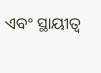ଏବଂ ସ୍ଥାୟୀତ୍ୱ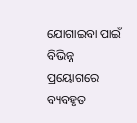ଯୋଗାଇବା ପାଇଁ ବିଭିନ୍ନ ପ୍ରୟୋଗରେ ବ୍ୟବହୃତ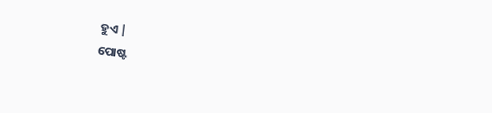ହୁଏ |
ପୋଷ୍ଟ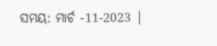ସମୟ: ମାର୍ଚ -11-2023 |